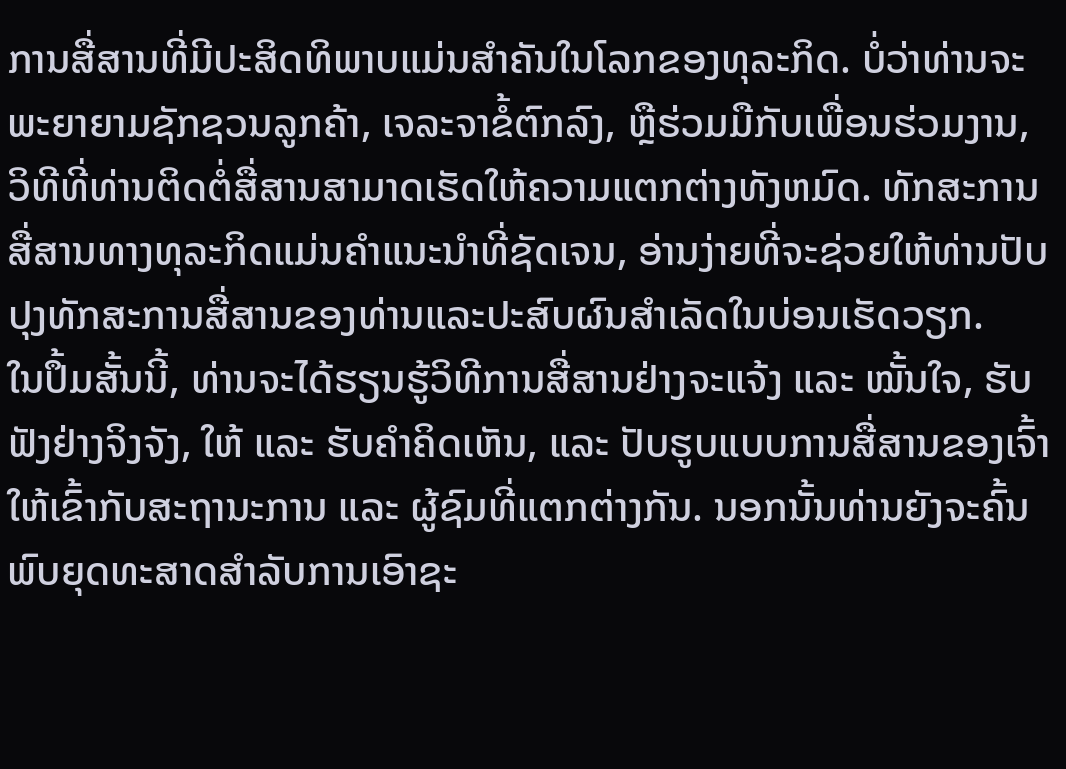ການສື່ສານທີ່ມີປະສິດທິພາບແມ່ນສໍາຄັນໃນໂລກຂອງທຸລະກິດ. ບໍ່ວ່າທ່ານຈະພະຍາຍາມຊັກຊວນລູກຄ້າ, ເຈລະຈາຂໍ້ຕົກລົງ, ຫຼືຮ່ວມມືກັບເພື່ອນຮ່ວມງານ, ວິທີທີ່ທ່ານຕິດຕໍ່ສື່ສານສາມາດເຮັດໃຫ້ຄວາມແຕກຕ່າງທັງຫມົດ. ທັກສະການສື່ສານທາງທຸລະກິດແມ່ນຄໍາແນະນໍາທີ່ຊັດເຈນ, ອ່ານງ່າຍທີ່ຈະຊ່ວຍໃຫ້ທ່ານປັບປຸງທັກສະການສື່ສານຂອງທ່ານແລະປະສົບຜົນສໍາເລັດໃນບ່ອນເຮັດວຽກ.
ໃນປຶ້ມສັ້ນນີ້, ທ່ານຈະໄດ້ຮຽນຮູ້ວິທີການສື່ສານຢ່າງຈະແຈ້ງ ແລະ ໝັ້ນໃຈ, ຮັບຟັງຢ່າງຈິງຈັງ, ໃຫ້ ແລະ ຮັບຄໍາຄິດເຫັນ, ແລະ ປັບຮູບແບບການສື່ສານຂອງເຈົ້າໃຫ້ເຂົ້າກັບສະຖານະການ ແລະ ຜູ້ຊົມທີ່ແຕກຕ່າງກັນ. ນອກນັ້ນທ່ານຍັງຈະຄົ້ນພົບຍຸດທະສາດສໍາລັບການເອົາຊະ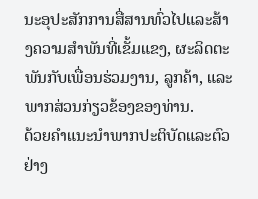ນະອຸປະສັກການສື່ສານທົ່ວໄປແລະສ້າງຄວາມສໍາພັນທີ່ເຂັ້ມແຂງ, ຜະລິດຕະພັນກັບເພື່ອນຮ່ວມງານ, ລູກຄ້າ, ແລະພາກສ່ວນກ່ຽວຂ້ອງຂອງທ່ານ.
ດ້ວຍຄໍາແນະນໍາພາກປະຕິບັດແລະຕົວຢ່າງ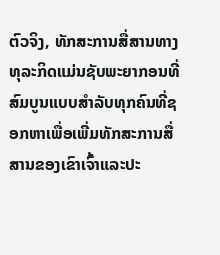ຕົວຈິງ, ທັກສະການສື່ສານທາງທຸລະກິດແມ່ນຊັບພະຍາກອນທີ່ສົມບູນແບບສໍາລັບທຸກຄົນທີ່ຊອກຫາເພື່ອເພີ່ມທັກສະການສື່ສານຂອງເຂົາເຈົ້າແລະປະ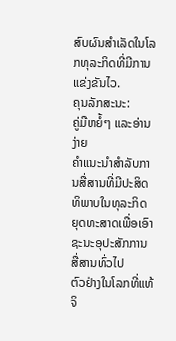ສົບຜົນສໍາເລັດໃນໂລກທຸລະກິດທີ່ມີການແຂ່ງຂັນໄວ.
ຄຸນລັກສະນະ:
ຄູ່ມືຫຍໍ້ໆ ແລະອ່ານງ່າຍ
ຄໍາແນະນໍາສໍາລັບການສື່ສານທີ່ມີປະສິດທິພາບໃນທຸລະກິດ
ຍຸດທະສາດເພື່ອເອົາຊະນະອຸປະສັກການສື່ສານທົ່ວໄປ
ຕົວຢ່າງໃນໂລກທີ່ແທ້ຈິ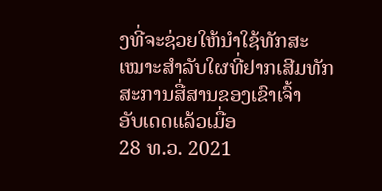ງທີ່ຈະຊ່ວຍໃຫ້ນໍາໃຊ້ທັກສະ
ເໝາະສຳລັບໃຜທີ່ຢາກເສີມທັກສະການສື່ສານຂອງເຂົາເຈົ້າ
ອັບເດດແລ້ວເມື່ອ
28 ທ.ວ. 2021